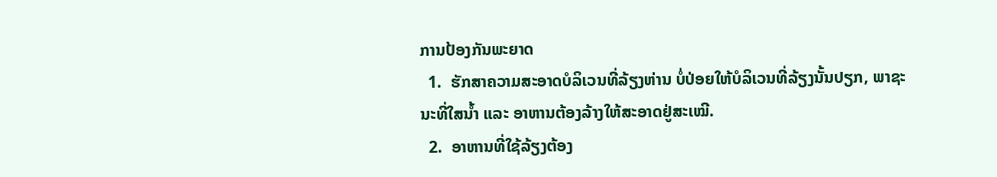ການປ້ອງກັນພະຍາດ
  1.  ຮັກສາຄວາມສະອາດບໍລິເວນທີ່ລ້ຽງຫ່ານ ບໍ່ປ່ອຍໃຫ້ບໍລິເວນທີ່ລ້ຽງນັ້ນປຽກ, ພາຊະນະທີ່ໃສນໍ້າ ແລະ ອາຫານຕ້ອງລ້າງໃຫ້ສະອາດຢູ່ສະເໝີ.
  2.  ອາຫານທີ່ໃຊ້ລ້ຽງຕ້ອງ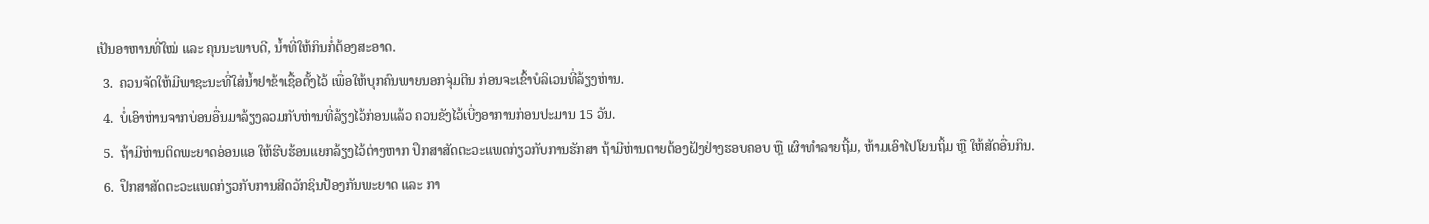ເປັນອາຫານທີ່ໃໝ່ ແລະ ຄຸນນະພາບດີ, ນໍ້າທີ່ໃຫ້ກິນກໍ່ຕ້ອງສະອາດ.
  3.  ຄວນຈັດໃຫ້ມີພາຊະນະທີ່ໃສ່ນໍ້າຢາຂ້າເຊື້ອຕັ້ງໄວ້ ເພື່ອໃຫ້ບຸກຄົນພາຍນອກຈຸ່ມຕີນ ກ່ອນຈະເຂົ້າບໍລິເວນທີ່ລ້ຽງຫ່ານ.
  4.  ບໍ່ເອົາຫ່ານຈາກບ່ອນອື່ນມາລ້ຽງລວມກັບຫ່ານທີ່ລ້ຽງໄວ້ກ່ອນແລ້ວ ຄວນຂັງໄວ້ເບີ່ງອາການກ່ອນປະມານ 15 ວັນ.
  5.  ຖ້າມີຫ່ານຕິດພະຍາດອ່ອນແອ ໃຫ້ຮີບຮ້ອນແຍກລ້ຽງໄວ້ຕ່າງຫາກ ປຶກສາສັດຕະວະແພດກ່ຽວກັບການຮັກສາ ຖ້າມີຫ່ານຕາຍຕ້ອງຝັງຢ່າງຮອບຄອບ ຫຼື ເຜົາທຳລາຍຖີ້ມ, ຫ້າມເອົາໄປໂຍນຖິ້ມ ຫຼື ໃຫ້ສັດອື່ນກິນ.
  6.  ປຶກສາສັດຕະວະແພດກ່ຽວກັບການສີດວັກຊິນປ້ອງກັນພະຍາດ ແລະ ກາ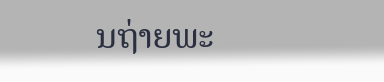ນຖ່າຍພະ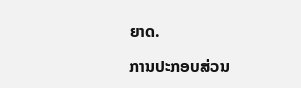ຍາດ.

ການປະກອບສ່ວນ